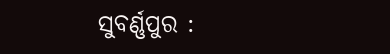ସୁବର୍ଣ୍ଣପୁର :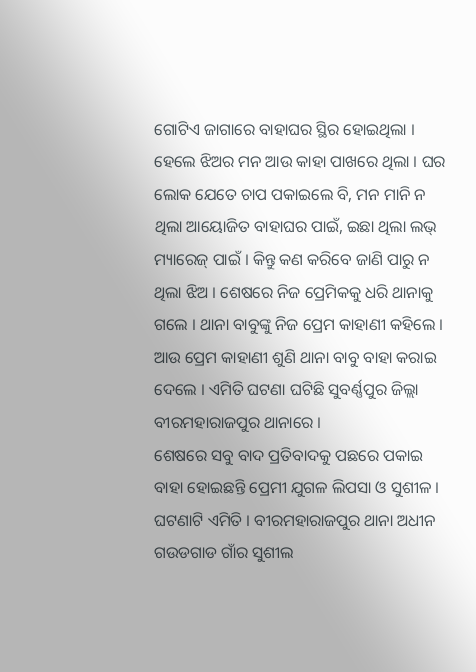ଗୋଟିଏ ଜାଗାରେ ବାହାଘର ସ୍ଥିର ହୋଇଥିଲା । ହେଲେ ଝିଅର ମନ ଆଉ କାହା ପାଖରେ ଥିଲା । ଘର ଲୋକ ଯେତେ ଚାପ ପକାଇଲେ ବି, ମନ ମାନି ନ ଥିଲା ଆୟୋଜିତ ବାହାଘର ପାଇଁ, ଇଛା ଥିଲା ଲଭ୍ ମ୍ୟାରେଜ୍ ପାଇଁ । କିନ୍ତୁ କଣ କରିବେ ଜାଣି ପାରୁ ନ ଥିଲା ଝିଅ । ଶେଷରେ ନିଜ ପ୍ରେମିକକୁ ଧରି ଥାନାକୁ ଗଲେ । ଥାନା ବାବୁଙ୍କୁ ନିଜ ପ୍ରେମ କାହାଣୀ କହିଲେ । ଆଉ ପ୍ରେମ କାହାଣୀ ଶୁଣି ଥାନା ବାବୁ ବାହା କରାଇ ଦେଲେ । ଏମିତି ଘଟଣା ଘଟିଛି ସୁବର୍ଣ୍ଣପୁର ଜିଲ୍ଲା ବୀରମହାରାଜପୁର ଥାନାରେ ।
ଶେଷରେ ସବୁ ବାଦ ପ୍ରତିବାଦକୁ ପଛରେ ପକାଇ ବାହା ହୋଇଛନ୍ତି ପ୍ରେମୀ ଯୁଗଳ ଲିପସା ଓ ସୁଶୀଳ । ଘଟଣାଟି ଏମିତି । ବୀରମହାରାଜପୁର ଥାନା ଅଧୀନ ଗଉଡଗାଡ ଗାଁର ସୁଶୀଲ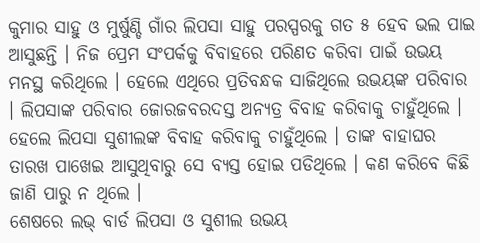କୁମାର ସାହୁ ଓ ମୁର୍ଷୁଣ୍ଡି ଗାଁର ଲିପସା ସାହୁ ପରସ୍ପରକୁ ଗତ ୫ ହେବ ଭଲ ପାଇ ଆସୁଛନ୍ତି । ନିଜ ପ୍ରେମ ସଂପର୍କକୁ ବିବାହରେ ପରିଣତ କରିବା ପାଇଁ ଉଭୟ ମନସ୍ଥ କରିଥିଲେ । ହେଲେ ଏଥିରେ ପ୍ରତିବନ୍ଧକ ସାଜିଥିଲେ ଉଭୟଙ୍କ ପରିବାର । ଲିପସାଙ୍କ ପରିବାର ଜୋରଜବରଦସ୍ତ ଅନ୍ୟତ୍ର ବିବାହ କରିବାକୁ ଚାହୁଁଥିଲେ । ହେଲେ ଲିପସା ସୁଶୀଲଙ୍କ ବିବାହ କରିବାକୁ ଚାହୁଁଥିଲେ । ତାଙ୍କ ବାହାଘର ତାରଖ ପାଖେଇ ଆସୁଥିବାରୁ ସେ ବ୍ୟସ୍ତ ହୋଇ ପଡିଥିଲେ । କଣ କରିବେ କିଛି ଜାଣି ପାରୁ ନ ଥିଲେ ।
ଶେଷରେ ଲଭ୍ ବାର୍ଡ ଲିପସା ଓ ସୁଶୀଲ ଉଭୟ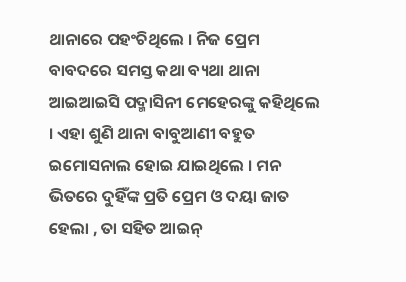ଥାନାରେ ପହଂଚିଥିଲେ । ନିଜ ପ୍ରେମ ବାବଦରେ ସମସ୍ତ କଥା ବ୍ୟଥା ଥାନା ଆଇଆଇସି ପଦ୍ମାସିନୀ ମେହେରଙ୍କୁ କହିଥିଲେ । ଏହା ଶୁଣି ଥାନା ବାବୁଆଣୀ ବହୁତ ଇମୋସନାଲ ହୋଇ ଯାଇଥିଲେ । ମନ ଭିତରେ ଦୁହିଁଙ୍କ ପ୍ରତି ପ୍ରେମ ଓ ଦୟା ଜାତ ହେଲା , ତା ସହିତ ଆଇନ୍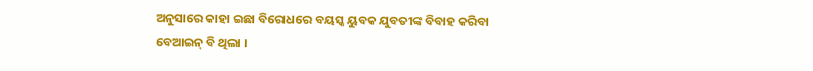ଅନୁସାରେ କାହା ଇଛା ବିରୋଧରେ ବୟସ୍କ ୟୁବକ ଯୁବତୀଙ୍କ ବିବାହ କରିବା ବେଆଇନ୍ ବି ଥିଲା ।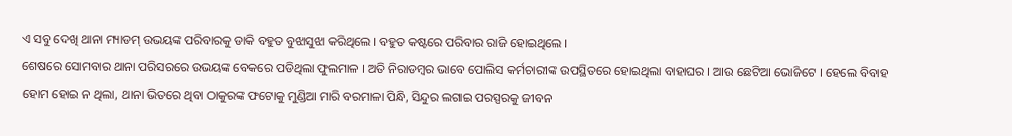ଏ ସବୁ ଦେଖି ଥାନା ମ୍ୟାଡମ୍ ଉଭୟଙ୍କ ପରିବାରକୁ ଡାକି ବହୁତ ବୁଝାସୁଝା କରିଥିଲେ । ବହୁତ କଷ୍ଟରେ ପରିବାର ରାଜି ହୋଇଥିଲେ ।
ଶେଷରେ ସୋମବାର ଥାନା ପରିସରରେ ଉଭୟଙ୍କ ବେକରେ ପଡିଥିଲା ଫୁଲମାଳ । ଅତି ନିରାଡମ୍ବର ଭାବେ ପୋଲିସ କର୍ମଚାରୀଙ୍କ ଉପସ୍ଥିତରେ ହୋଇଥିଲା ବାହାଘର । ଆଉ ଛେଟିଆ ଭୋଜିଟେ । ହେଲେ ବିବାହ ହୋମ ହୋଇ ନ ଥିଲା, ଥାନା ଭିତରେ ଥିବା ଠାକୁରଙ୍କ ଫଟୋକୁ ମୁଣ୍ଡିଆ ମାରି ବରମାଳା ପିନ୍ଧି, ସିନ୍ଦୁର ଲଗାଇ ପରସ୍ପରକୁ ଜୀବନ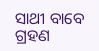ସାଥୀ ବାବେ ଗ୍ରହଣ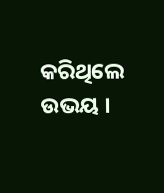କରିଥିଲେ ଉଭୟ ।